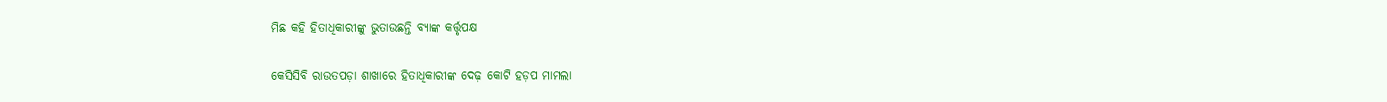ମିଛ କହି ହିତାଧିକାରୀଙ୍କୁ ଭୁତାଉଛନ୍ତି ବ୍ୟାଙ୍କ କର୍ତ୍ତୃପକ୍ଷ

କେସିସିବି ରାଉତପଡ଼ା ଶାଖାରେ ହିତାଧିକାରୀଙ୍କ ଦେଢ଼ କୋଟି ହଡ଼ପ ମାମଲା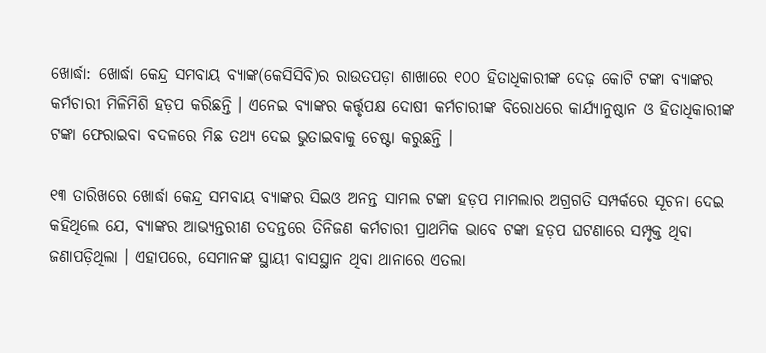ଖୋର୍ଦ୍ଧା: ଖୋର୍ଦ୍ଧା କେନ୍ଦ୍ର ସମବାୟ ବ୍ୟାଙ୍କ(କେସିସିବି)ର ରାଉତପଡ଼ା ଶାଖାରେ ୧୦୦ ହିତାଧିକାରୀଙ୍କ ଦେଢ଼ କୋଟି ଟଙ୍କା ବ୍ୟାଙ୍କର କର୍ମଚାରୀ ମିଳିମିଶି ହଡ଼ପ କରିଛନ୍ତି । ଏନେଇ ବ୍ୟାଙ୍କର କର୍ତ୍ତୃପକ୍ଷ ଦୋଷୀ କର୍ମଚାରୀଙ୍କ ବିରୋଧରେ କାର୍ଯ୍ୟାନୁଷ୍ଠାନ ଓ ହିତାଧିକାରୀଙ୍କ ଟଙ୍କା ଫେରାଇବା ବଦଳରେ ମିଛ ତଥ୍ୟ ଦେଇ ଭୁତାଇବାକୁ ଚେଷ୍ଟା କରୁଛନ୍ତି ।

୧୩ ତାରିଖରେ ଖୋର୍ଦ୍ଧା କେନ୍ଦ୍ର ସମବାୟ ବ୍ୟାଙ୍କର ସିଇଓ ଅନନ୍ତ ସାମଲ ଟଙ୍କା ହଡ଼ପ ମାମଲାର ଅଗ୍ରଗତି ସମ୍ପର୍କରେ ସୂଚନା ଦେଇ କହିଥିଲେ ଯେ, ବ୍ୟାଙ୍କର ଆଭ୍ୟନ୍ତରୀଣ ତଦନ୍ତରେ ତିନିଜଣ କର୍ମଚାରୀ ପ୍ରାଥମିକ ଭାବେ ଟଙ୍କା ହଡ଼ପ ଘଟଣାରେ ସମ୍ପୃକ୍ତ ଥିବା ଜଣାପଡ଼ିଥିଲା । ଏହାପରେ, ସେମାନଙ୍କ ସ୍ଥାୟୀ ବାସସ୍ଥାନ ଥିବା ଥାନାରେ ଏତଲା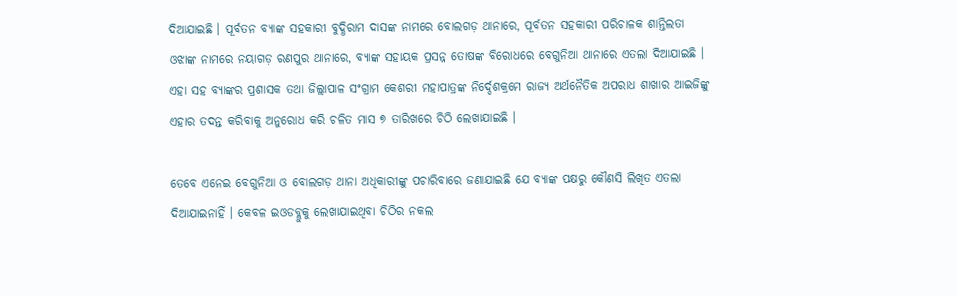ଦିଆଯାଇଛି । ପୂର୍ବତନ ବ୍ୟାଙ୍କ ସହକାରୀ ବୁଦ୍ଧିରାମ ଦାସଙ୍କ ନାମରେ ବୋଲଗଡ଼ ଥାନାରେ, ପୂର୍ବତନ ସହକାରୀ ପରିଚାଳକ ଶାନ୍ତିଲତା ଓଝାଙ୍କ ନାମରେ ନୟାଗଡ଼ ରଣପୁର ଥାନାରେ, ବ୍ୟାଙ୍କ ସହାୟକ ପ୍ରସନ୍ନ ତୋଷଙ୍କ ବିରୋଧରେ ବେଗୁନିଆ ଥାନାରେ ଏତଲା ଦିଆଯାଇଛି । ଏହା ସହ ବ୍ୟାଙ୍କର ପ୍ରଶାସକ ତଥା ଜିଲ୍ଲାପାଳ ସଂଗ୍ରାମ କେଶରୀ ମହାପାତ୍ରଙ୍କ ନିର୍ଦ୍ଦେଶକ୍ରମେ ରାଜ୍ୟ ଅର୍ଥନୈତିକ ଅପରାଧ ଶାଖାର ଆଇଜିଙ୍କୁ ଏହାର ତଦନ୍ତ କରିବାକୁ ଅନୁରୋଧ କରି ଚଳିତ ମାସ ୭ ତାରିଖରେ ଚିଠି ଲେଖାଯାଇଛି ।

ତେବେ ଏନେଇ ବେଗୁନିଆ ଓ ବୋଲଗଡ଼ ଥାନା ଅଧିକାରୀଙ୍କୁ ପଚାରିବାରେ ଜଣାଯାଇଛି ଯେ ବ୍ୟାଙ୍କ ପକ୍ଷରୁ କୌଣସି ଲିଖିତ ଏତଲା ଦିଆଯାଇନାହିଁ । କେବଳ ଇଓଡବ୍ଲୁକୁ ଲେଖାଯାଇଥିବା ଚିଠିର ନକଲ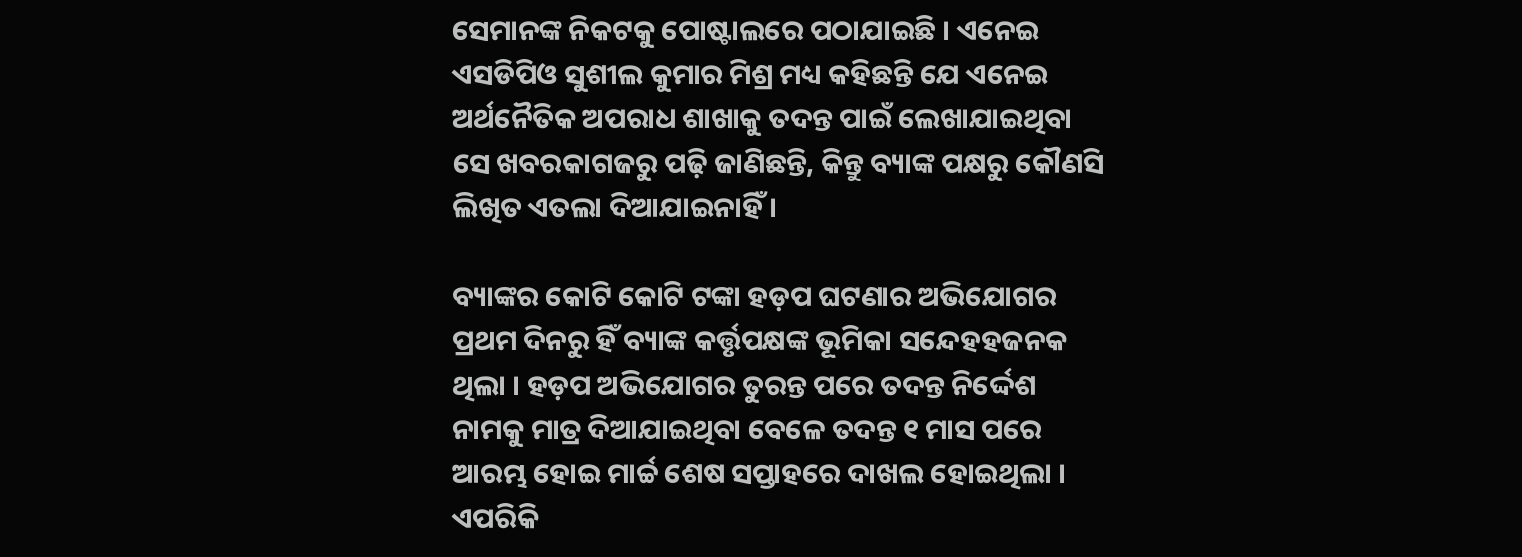ସେମାନଙ୍କ ନିକଟକୁ ପୋଷ୍ଟାଲରେ ପଠାଯାଇଛି । ଏନେଇ ଏସଡିପିଓ ସୁଶୀଲ କୁମାର ମିଶ୍ର ମଧ୍ୟ କହିଛନ୍ତି ଯେ ଏନେଇ ଅର୍ଥନୈତିକ ଅପରାଧ ଶାଖାକୁ ତଦନ୍ତ ପାଇଁ ଲେଖାଯାଇଥିବା ସେ ଖବରକାଗଜରୁ ପଢ଼ି ଜାଣିଛନ୍ତି, କିନ୍ତୁ ବ୍ୟାଙ୍କ ପକ୍ଷରୁ କୌଣସି ଲିଖିତ ଏତଲା ଦିଆଯାଇନାହିଁ ।

ବ୍ୟାଙ୍କର କୋଟି କୋଟି ଟଙ୍କା ହଡ଼ପ ଘଟଣାର ଅଭିଯୋଗର ପ୍ରଥମ ଦିନରୁ ହିଁ ବ୍ୟାଙ୍କ କର୍ତ୍ତୃପକ୍ଷଙ୍କ ଭୂମିକା ସନ୍ଦେହହଜନକ ଥିଲା । ହଡ଼ପ ଅଭିଯୋଗର ତୁରନ୍ତ ପରେ ତଦନ୍ତ ନିର୍ଦ୍ଦେଶ ନାମକୁ ମାତ୍ର ଦିଆଯାଇଥିବା ବେଳେ ତଦନ୍ତ ୧ ମାସ ପରେ ଆରମ୍ଭ ହୋଇ ମାର୍ଚ୍ଚ ଶେଷ ସପ୍ତାହରେ ଦାଖଲ ହୋଇଥିଲା । ଏପରିକି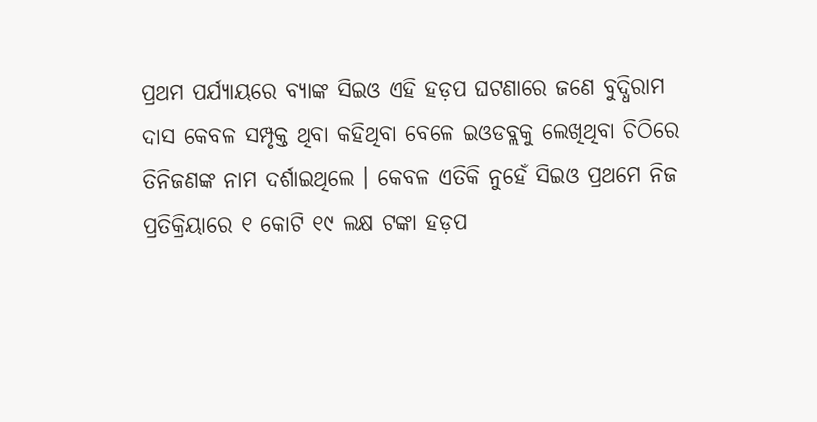ପ୍ରଥମ ପର୍ଯ୍ୟାୟରେ ବ୍ୟାଙ୍କ ସିଇଓ ଏହି ହଡ଼ପ ଘଟଣାରେ ଜଣେ ବୁଦ୍ଧିରାମ ଦାସ କେବଳ ସମ୍ପୃକ୍ତ ଥିବା କହିଥିବା ବେଳେ ଇଓଡବ୍ଲକୁ ଲେଖିଥିବା ଚିଠିରେ ତିନିଜଣଙ୍କ ନାମ ଦର୍ଶାଇଥିଲେ । କେବଳ ଏତିକି ନୁହେଁ ସିଇଓ ପ୍ରଥମେ ନିଜ ପ୍ରତିକ୍ରିୟାରେ ୧ କୋଟି ୧୯ ଲକ୍ଷ ଟଙ୍କା ହଡ଼ପ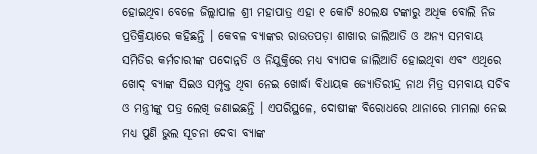ହୋଇଥିବା ବେଳେ ଜିଲ୍ଲାପାଳ ଶ୍ରୀ ମହାପାତ୍ର ଏହା ୧ କୋଟି ୫୦ଲକ୍ଷ ଟଙ୍କାରୁ ଅଧିକ ବୋଲି ନିଜ ପ୍ରତିକ୍ରିୟାରେ କହିଛନ୍ତି । କେବଳ ବ୍ୟାଙ୍କର ରାଉତପଡ଼ା ଶାଖାର ଜାଲିଆତି ଓ ଅନ୍ୟ ସମବାୟ ସମିତିର କର୍ମଚାରୀଙ୍କ ପଦୋନ୍ନତି ଓ ନିଯୁକ୍ତିରେ ମଧ୍ୟ ବ୍ୟାପକ ଜାଲିଆତି ହୋଇଥିବା ଏବଂ ଏଥିରେ ଖୋଦ୍ ବ୍ୟାଙ୍କ ସିଇଓ ସମ୍ପୃକ୍ତ ଥିବା ନେଇ ଖୋର୍ଦ୍ଧା ବିଧାୟକ ଜ୍ୟୋତିରୀନ୍ଦ୍ର ନାଥ ମିତ୍ର ସମବାୟ ସଚିବ ଓ ମନ୍ତ୍ରୀଙ୍କୁ ପତ୍ର ଲେଖି ଜଣାଇଛନ୍ତି । ଏପରିସ୍ଥଳେ, ଦୋଷୀଙ୍କ ବିରୋଧରେ ଥାନାରେ ମାମଲା ନେଇ ମଧ୍ୟ ପୁଣି ଭୁଲ ସୂଚନା ଦେବା ବ୍ୟାଙ୍କ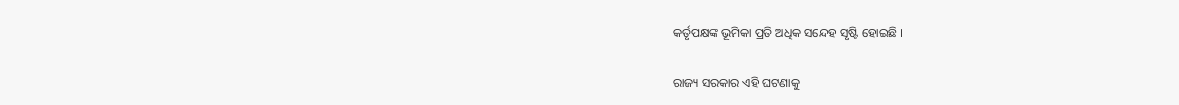କର୍ତୃପକ୍ଷଙ୍କ ଭୂମିକା ପ୍ରତି ଅଧିକ ସନ୍ଦେହ ସୃଷ୍ଟି ହୋଇଛି ।

ରାଜ୍ୟ ସରକାର ଏହି ଘଟଣାକୁ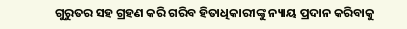ଗୁରୁତର ସହ ଗ୍ରହଣ କରି ଗରିବ ହିତାଧିକାରୀଙ୍କୁ ନ୍ୟାୟ ପ୍ରଦାନ କରିବାକୁ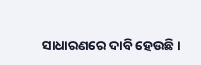ସାଧାରଣରେ ଦାବି ହେଉଛି ।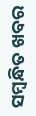ସମ୍ବନ୍ଧିତ ଖବର